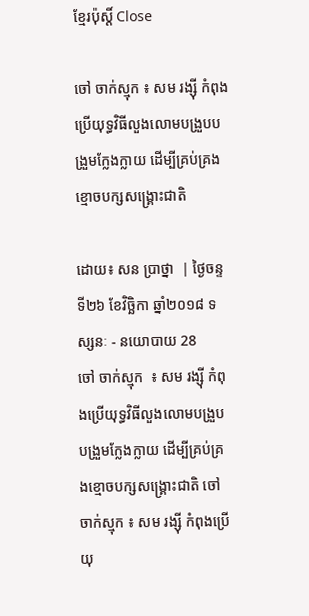ខ្មែរប៉ុស្ដិ៍ Close

ចៅ ចាក់ស្មុក ៖ សម រង្ស៊ី កំពុងប្រើយុទ្ធវិធីលួងលោមបង្រួបបង្រួមក្លែងក្លាយ ដើម្បីគ្រប់គ្រងខ្មោចបក្សសង្គ្រោះជាតិ

ដោយ៖ សន ប្រាថ្នា  | ថ្ងៃចន្ទ ទី២៦ ខែវិច្ឆិកា ឆ្នាំ២០១៨ ទស្សនៈ - នយោបាយ 28
ចៅ ចាក់ស្មុក  ៖ សម រង្ស៊ី កំពុងប្រើយុទ្ធវិធីលួងលោមបង្រួបបង្រួមក្លែងក្លាយ ដើម្បីគ្រប់គ្រងខ្មោចបក្សសង្គ្រោះជាតិ ចៅ ចាក់ស្មុក ៖ សម រង្ស៊ី កំពុងប្រើយុ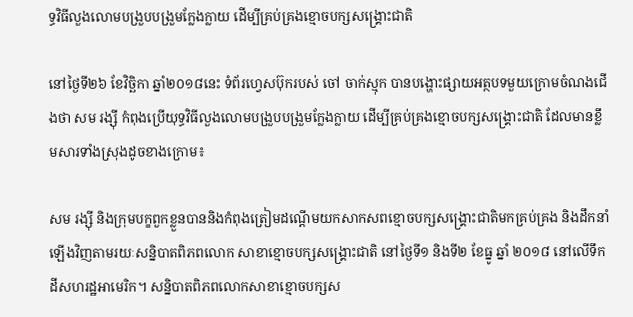ទ្ធវិធីលួងលោមបង្រួបបង្រួមក្លែងក្លាយ ដើម្បីគ្រប់គ្រងខ្មោចបក្សសង្គ្រោះជាតិ

នៅថ្ងៃទី២៦ ខែវិច្ឆិកា ឆ្នាំ២០១៨នេះ ទំព័រហ្វេសប៊ុករបស់ ចៅ ចាក់ស្មុក បានបង្ហោះផ្សាយអត្ថបទមួយក្រោមចំណងជើងថា សម រង្ស៊ី កំពុងប្រើយុទ្ធវិធីលួងលោមបង្រួបបង្រួមក្លែងក្លាយ ដើម្បីគ្រប់គ្រងខ្មោចបក្សសង្គ្រោះជាតិ ដែលមានខ្លឹមសារទាំងស្រុងដូចខាងក្រោម៖

សម រង្ស៊ី និងក្រុមបក្ខពួកខ្លួនបាននិងកំពុងត្រៀមដណ្តើមយកសាកសពខ្មោចបក្សសង្គ្រោះជាតិមកគ្រប់គ្រង និងដឹកនាំឡើងវិញតាមរយៈសន្និបាតពិភពលោក សាខាខ្មោចបក្សសង្គ្រោះជាតិ នៅថ្ងៃទី១ និងទី២ ខែធ្នូ ឆ្នាំ ២០១៨ នៅលើទឹកដីសហរដ្ឋអាមេរិក។ សន្និបាតពិភពលោកសាខាខ្មោចបក្សស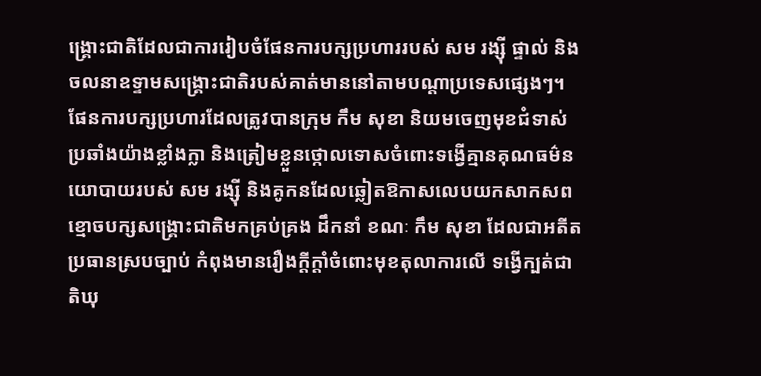ង្គ្រោះជាតិដែលជាការរៀបចំផែនការបក្សប្រហាររបស់ សម រង្ស៊ី ផ្ទាល់ និងចលនាឧទ្ទាមសង្គ្រោះជាតិរបស់គាត់មាននៅតាមបណ្តាប្រទេសផ្សេងៗ។ ផែនការបក្សប្រហារដែលត្រូវបានក្រុម កឹម សុខា និយមចេញមុខជំទាស់ប្រឆាំងយ៉ាងខ្លាំងក្លា និងត្រៀមខ្លួនថ្កោលទោសចំពោះទង្វើគ្មានគុណធម៌នយោបាយរបស់ សម រង្ស៊ី និងគូកនដែលឆ្លៀតឱកាសលេបយកសាកសពខ្មោចបក្សសង្គ្រោះជាតិមកគ្រប់គ្រង ដឹកនាំ ខណៈ កឹម សុខា ដែលជាអតីតប្រធានស្របច្បាប់ កំពុងមានរឿងក្តីក្តាំចំពោះមុខតុលាការលើ ទង្វើក្បត់ជាតិឃុ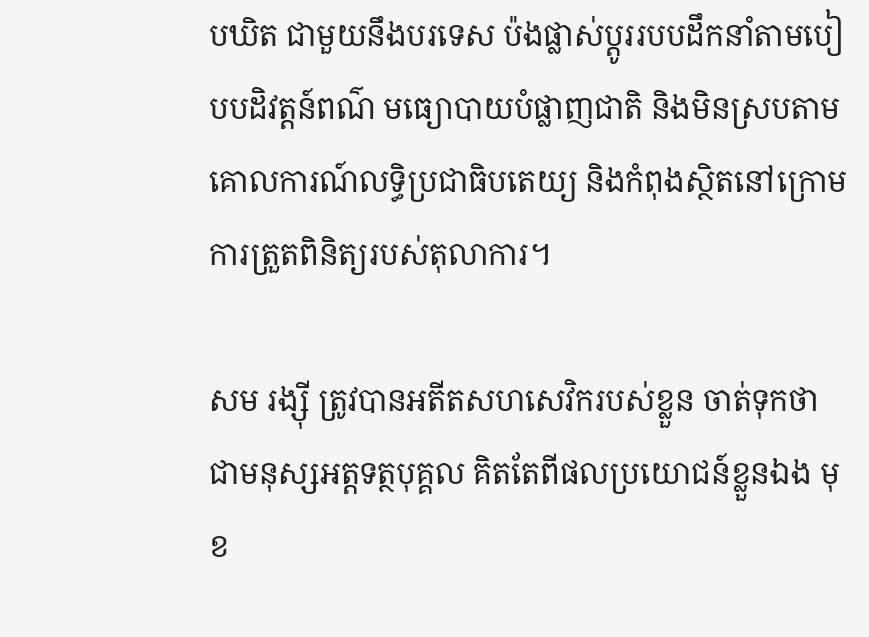បឃិត ជាមួយនឹងបរទេស ប៉ងផ្លាស់ប្តូររបបដឹកនាំតាមបៀបបដិវត្តន៍ពណ៌ មធ្យោបាយបំផ្លាញជាតិ និងមិនស្របតាមគោលការណ៍លទ្ធិប្រជាធិបតេយ្យ និងកំពុងស្ថិតនៅក្រោមការត្រួតពិនិត្យរបស់តុលាការ។

សម រង្ស៊ី ត្រូវបានអតីតសហសេវិករបស់ខ្លួន ចាត់ទុកថា ជាមនុស្សអត្តទត្ថបុគ្គល គិតតែពីផលប្រយោជន៍ខ្លួនឯង មុខ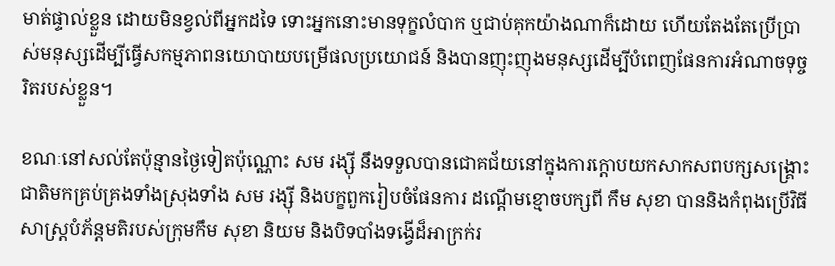មាត់ផ្ទាល់ខ្លួន ដោយមិនខ្វល់ពីអ្នកដទៃ ទោះអ្នកនោះមានទុក្ខលំបាក ឬជាប់គុកយ៉ាងណាក៏ដោយ ហើយតែងតែប្រើប្រាស់មនុស្សដើម្បីធ្វើសកម្មភាពនយោបាយបម្រើផលប្រយោជន៍ និងបានញុះញុងមនុស្សដើម្បីបំពេញផែនការអំណាចទុច្ចរិតរបស់ខ្លួន។

ខណៈនៅសល់តែប៉ុន្មានថ្ងៃទៀតប៉ុណ្ណោះ សម រង្ស៊ី នឹងទទួលបានជោគជ័យនៅក្នុងការក្តោបយកសាកសពបក្សសង្គ្រោះជាតិមកគ្រប់គ្រងទាំងស្រុងទាំង សម រង្ស៊ី និងបក្ខពួករៀបចំផែនការ ដណ្តើមខ្មោចបក្សពី កឹម សុខា បាននិងកំពុងប្រើវិធីសាស្ត្របំភ័ន្តមតិរបស់ក្រុមកឹម សុខា និយម និងបិទបាំងទង្វើដ៏អាក្រក់រ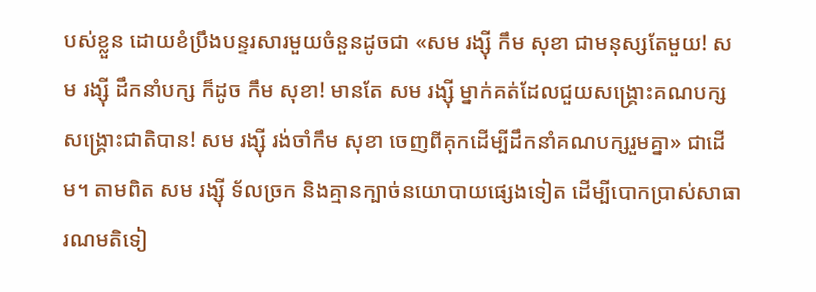បស់ខ្លួន ដោយខំប្រឹងបន្ទរសារមួយចំនួនដូចជា «សម រង្ស៊ី កឹម សុខា ជាមនុស្សតែមួយ! សម រង្ស៊ី ដឹកនាំបក្ស ក៏ដូច កឹម សុខា! មានតែ សម រង្ស៊ី ម្នាក់គត់ដែលជួយសង្គ្រោះគណបក្សសង្គ្រោះជាតិបាន! សម រង្ស៊ី រង់ចាំកឹម សុខា ចេញពីគុកដើម្បីដឹកនាំគណបក្សរួមគ្នា» ជាដើម។ តាមពិត សម រង្ស៊ី ទ័លច្រក និងគ្មានក្បាច់នយោបាយផ្សេងទៀត ដើម្បីបោកប្រាស់សាធារណមតិទៀ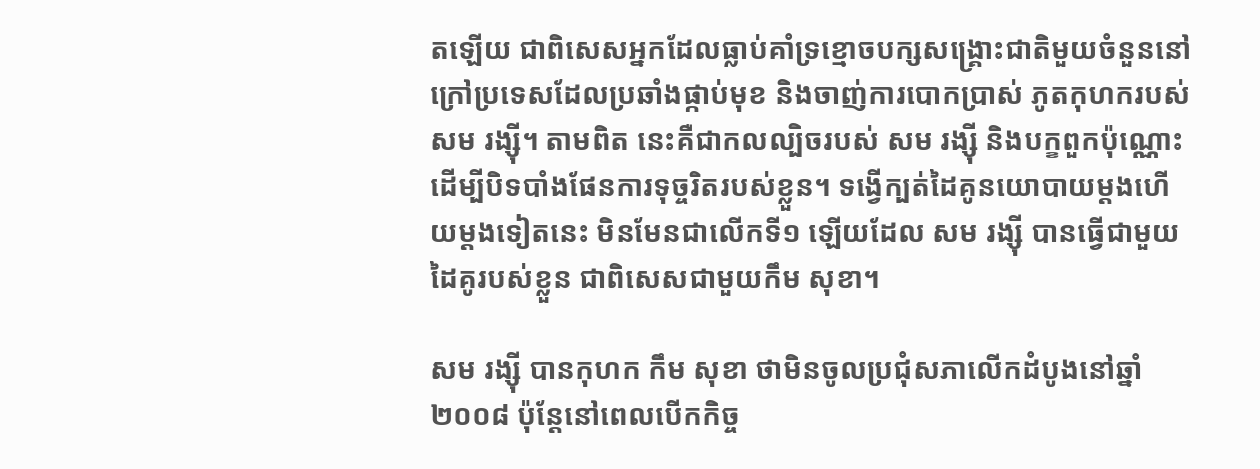តឡើយ ជាពិសេសអ្នកដែលធ្លាប់គាំទ្រខ្មោចបក្សសង្គ្រោះជាតិមួយចំនួននៅក្រៅប្រទេសដែលប្រឆាំងផ្កាប់មុខ និងចាញ់ការបោកប្រាស់ ភូតកុហករបស់សម រង្ស៊ី។ តាមពិត នេះគឺជាកលល្បិចរបស់ សម រង្ស៊ី និងបក្ខពួកប៉ុណ្ណោះដើម្បីបិទបាំងផែនការទុច្ចរិតរបស់ខ្លួន។ ទង្វើក្បត់ដៃគូនយោបាយម្តងហើយម្តងទៀតនេះ មិនមែនជាលើកទី១ ឡើយដែល សម រង្ស៊ី បានធ្វើជាមួយដៃគូរបស់ខ្លួន ជាពិសេសជាមួយកឹម សុខា។

សម រង្ស៊ី បានកុហក កឹម សុខា ថាមិនចូលប្រជុំសភាលើកដំបូងនៅឆ្នាំ ២០០៨ ប៉ុន្តែនៅពេលបើកកិច្ច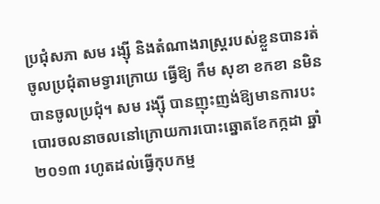ប្រជុំសភា សម រង្ស៊ី និងតំណាងរាស្ត្ររបស់ខ្លួនបានរត់ចូលប្រជុំតាមទ្វារក្រោយ ធ្វើឱ្យ កឹម សុខា ខកខា នមិនបានចូលប្រជុំ។ សម រង្ស៊ី បានញុះញង់ឱ្យមានការបះបោរចលនាចលនៅក្រោយការបោះឆ្នោតខែកក្កដា ឆ្នាំ ២០១៣ រហូតដល់ធ្វើកុបកម្ម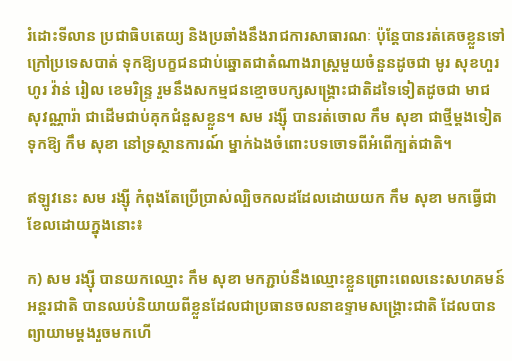រំដោះទីលាន ប្រជាធិបតេយ្យ និងប្រឆាំងនឹងរាជការសាធារណៈ ប៉ុន្តែបានរត់គេចខ្លួនទៅក្រៅប្រទេសបាត់ ទុកឱ្យបក្ខជនជាប់ឆ្នោតជាតំណាងរាស្ត្រមួយចំនួនដូចជា មូរ សុខហួរ ហូរ វ៉ាន់ រៀល ខេមរិន្ទ្រ រួមនឹងសកម្មជនខ្មោចបក្សសង្គ្រោះជាតិដទៃទៀតដូចជា មាជ សុវណ្ណារ៉ា ជាដើមជាប់គុកជំនួសខ្លួន។ សម រង្ស៊ី បានរត់ចោល កឹម សុខា ជាថ្មីម្តងទៀត ទុកឱ្យ កឹម សុខា នៅទ្រស្ថានការណ៍ ម្នាក់ឯងចំពោះបទចោទពីអំពើក្បត់ជាតិ។

ឥឡូវនេះ សម រង្ស៊ី កំពុងតែប្រើប្រាស់ល្បិចកលដដែលដោយយក កឹម សុខា មកធ្វើជាខែលដោយក្នុងនោះ៖

ក) សម រង្ស៊ី បានយកឈ្មោះ កឹម សុខា មកភ្ជាប់នឹងឈ្មោះខ្លួនព្រោះពេលនេះសហគមន៍អន្តរជាតិ បានឈប់និយាយពីខ្លួនដែលជាប្រធានចលនាឧទ្ទាមសង្គ្រោះជាតិ ដែលបានព្យាយាមម្តងរួចមកហើ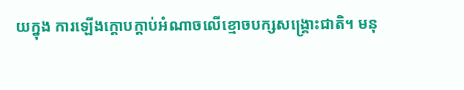យក្នុង ការឡើងក្តោបក្តាប់អំណាចលើខ្មោចបក្សសង្គ្រោះជាតិ។ មនុ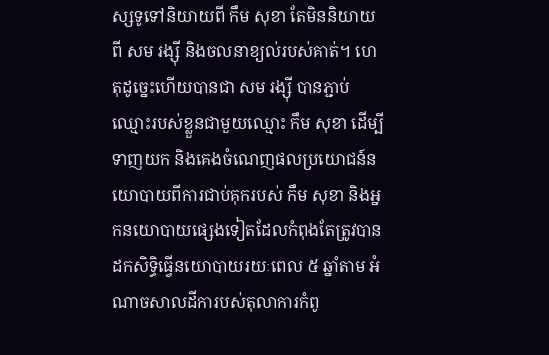ស្សទូទៅនិយាយពី កឹម សុខា តែមិននិយាយពី សម រង្ស៊ី និងចលនាខ្យល់របស់គាត់។ ហេតុដូច្នេះហើយបានជា សម រង្ស៊ី បានភ្ជាប់ឈ្មោះរបស់ខ្លួនជាមួយឈ្មោះ កឹម សុខា ដើម្បីទាញយក និងគេងចំណេញផលប្រយោជន៍នយោបាយពីការជាប់គុករបស់ កឹម សុខា និងអ្នកនយោបាយផ្សេងទៀតដែលកំពុងតែត្រូវបានដកសិទ្ធិធ្វើនយោបាយរយៈពេល ៥ ឆ្នាំតាម អំណាចសាលដីការបស់តុលាការកំពូ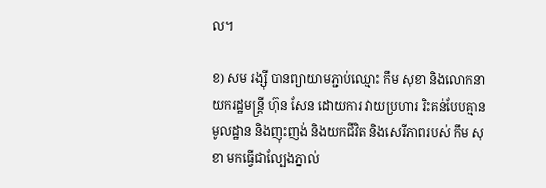ល។

ខ) សម រង្ស៊ី បានព្យាយាមភ្ជាប់ឈ្មោះ កឹម សុខា និងលោកនាយករដ្ឋមន្ត្រី ហ៊ុន សែន ដោយការ វាយប្រហារ រិះគន់បែបគ្មានមូលដ្ឋាន និងញុះញង់ និងយកជីវិត និងសេរីភាពរបស់ កឹម សុខា មកធ្វើជាល្បែងភ្នាល់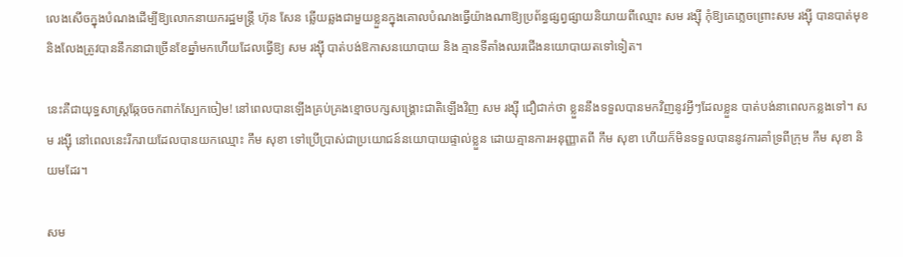លេងសើចក្នុងបំណងដើម្បីឱ្យលោកនាយករដ្ឋមន្ត្រី ហ៊ុន សែន ឆ្លើយឆ្លងជាមួយខ្លួនក្នុងគោលបំណងធ្វើយ៉ាងណាឱ្យប្រព័ន្ធផ្សព្វផ្សាយនិយាយពីឈ្មោះ សម រង្ស៊ី កុំឱ្យគេភ្លេចព្រោះសម រង្ស៊ី បានបាត់មុខ និងលែងត្រូវបាននឹកនាជាច្រើនខែឆ្នាំមកហើយដែលធ្វើឱ្យ សម រង្ស៊ី បាត់បង់ឱកាសនយោបាយ និង គ្មានទីតាំងឈរជើងនយោបាយតទៅទៀត។

នេះគឺជាយុទ្ធសាស្ត្រឆ្កែចចកពាក់ស្បែកចៀម! នៅពេលបានឡើងគ្រប់គ្រងខ្មោចបក្សសង្គ្រោះជាតិឡើងវិញ សម រង្ស៊ី ជឿជាក់ថា ខ្លួននឹងទទួលបានមកវិញនូវអ្វីៗដែលខ្លួន បាត់បង់នាពេលកន្លងទៅ។ សម រង្ស៊ី នៅពេលនេះរីករាយដែលបានយកឈ្មោះ កឹម សុខា ទៅប្រើប្រាស់ជាប្រយោជន៍នយោបាយផ្ទាល់ខ្លួន ដោយគ្មានការអនុញ្ញាតពី កឹម សុខា ហើយក៏មិនទទួលបាននូវការគាំទ្រពីក្រុម កឹម សុខា និយមដែរ។

សម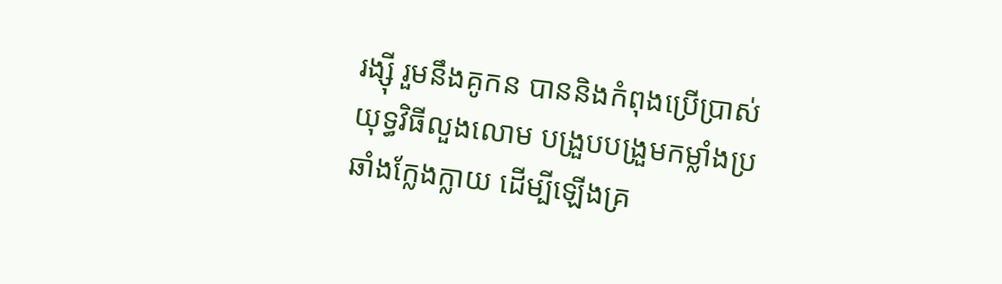រង្ស៊ី រួមនឹងគូកន បាននិងកំពុងប្រើប្រាស់យុទ្ធវិធីលួងលោម បង្រួបបង្រួមកម្លាំងប្រឆាំងក្លែងក្លាយ ដើម្បីឡើងគ្រ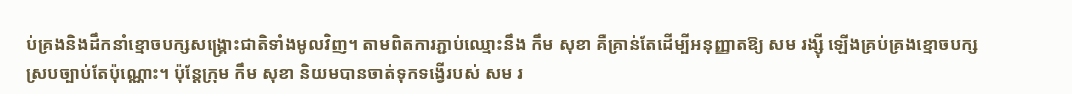ប់គ្រងនិងដឹកនាំខ្មោចបក្សសង្គ្រោះជាតិទាំងមូលវិញ។ តាមពិតការភ្ជាប់ឈ្មោះនឹង កឹម សុខា គឺគ្រាន់តែដើម្បីអនុញ្ញាតឱ្យ សម រង្ស៊ី ឡើងគ្រប់គ្រងខ្មោចបក្សស្របច្បាប់តែប៉ុណ្ណោះ។ ប៉ុន្តែក្រុម កឹម សុខា និយមបានចាត់ទុកទង្វើរបស់ សម រ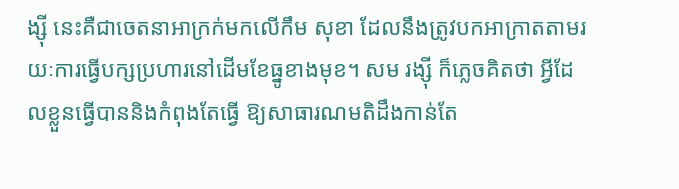ង្ស៊ី នេះគឺជាចេតនាអាក្រក់មកលើកឹម សុខា ដែលនឹងត្រូវបកអាក្រាតតាមរយៈការធ្វើបក្សប្រហារនៅដើមខែធ្នូខាងមុខ។ សម រង្ស៊ី ក៏ភ្លេចគិតថា អ្វីដែលខ្លួនធ្វើបាននិងកំពុងតែធ្វើ ឱ្យសាធារណមតិដឹងកាន់តែ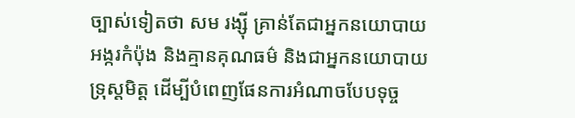ច្បាស់ទៀតថា សម រង្ស៊ី គ្រាន់តែជាអ្នកនយោបាយអង្ករកំប៉ុង និងគ្មានគុណធម៌ និងជាអ្នកនយោបាយទ្រុស្តមិត្ត ដើម្បីបំពេញផែនការអំណាចបែបទុច្ច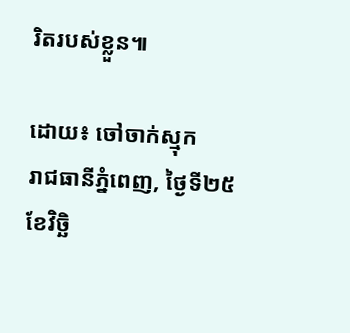រិតរបស់ខ្លួន៕

ដោយ៖ ចៅចាក់ស្មុក
រាជធានីភ្នំពេញ, ថ្ងៃទី២៥ ខែវិច្ឆិ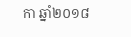កា ឆ្នាំ២០១៨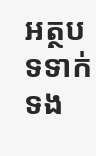អត្ថបទទាក់ទង